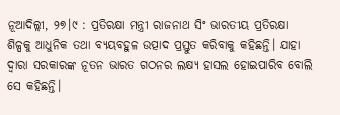ନୂଆଦିଲ୍ଲୀ, ୨୭।୯ : ପ୍ରତିରକ୍ଷା ମନ୍ତ୍ରୀ ରାଜନାଥ ସିଂ ଭାରତୀୟ ପ୍ରତିରକ୍ଷା ଶିଳ୍ପକୁ ଆଧୁନିକ ତଥା ବ୍ୟୟବହୁଳ ଉତ୍ପାଦ ପ୍ରସ୍ତୁତ କରିବାକୁ କହିଛନ୍ତି। ଯାହା ଦ୍ୱାରା ସରକାରଙ୍କ ନୂତନ ଭାରତ ଗଠନର ଲକ୍ଷ୍ୟ ହାସଲ ହୋଇପାରିବ ବୋଲି ସେ କହିଛନ୍ତି।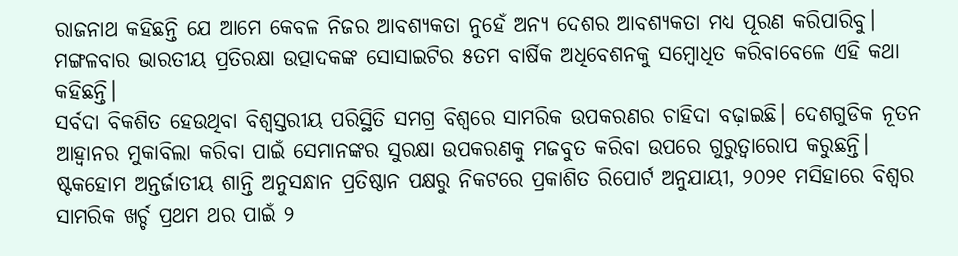ରାଜନାଥ କହିଛନ୍ତି ଯେ ଆମେ କେବଳ ନିଜର ଆବଶ୍ୟକତା ନୁହେଁ ଅନ୍ୟ ଦେଶର ଆବଶ୍ୟକତା ମଧ୍ୟ ପୂରଣ କରିପାରିବୁ। ମଙ୍ଗଳବାର ଭାରତୀୟ ପ୍ରତିରକ୍ଷା ଉତ୍ପାଦକଙ୍କ ସୋସାଇଟିର ୫ତମ ବାର୍ଷିକ ଅଧିବେଶନକୁ ସମ୍ବୋଧିତ କରିବାବେଳେ ଏହି କଥା କହିଛନ୍ତି।
ସର୍ବଦା ବିକଶିତ ହେଉଥିବା ବିଶ୍ୱସ୍ତରୀୟ ପରିସ୍ଥିତି ସମଗ୍ର ବିଶ୍ୱରେ ସାମରିକ ଉପକରଣର ଚାହିଦା ବଢ଼ାଇଛି। ଦେଶଗୁଡିକ ନୂତନ ଆହ୍ବାନର ମୁକାବିଲା କରିବା ପାଇଁ ସେମାନଙ୍କର ସୁରକ୍ଷା ଉପକରଣକୁ ମଜବୁତ କରିବା ଉପରେ ଗୁରୁତ୍ୱାରୋପ କରୁଛନ୍ତି।
ଷ୍ଟକହୋମ ଅନ୍ତର୍ଜାତୀୟ ଶାନ୍ତି ଅନୁସନ୍ଧାନ ପ୍ରତିଷ୍ଠାନ ପକ୍ଷରୁ ନିକଟରେ ପ୍ରକାଶିତ ରିପୋର୍ଟ ଅନୁଯାୟୀ, ୨୦୨୧ ମସିହାରେ ବିଶ୍ୱର ସାମରିକ ଖର୍ଚ୍ଚ ପ୍ରଥମ ଥର ପାଇଁ ୨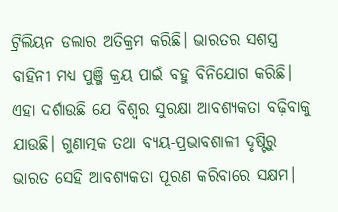ଟ୍ରିଲିୟନ ଡଲାର ଅତିକ୍ରମ କରିଛି। ଭାରତର ସଶସ୍ତ୍ର ବାହିନୀ ମଧ୍ୟ ପୁଞ୍ଜି କ୍ରୟ ପାଇଁ ବହୁ ବିନିଯୋଗ କରିଛି। ଏହା ଦର୍ଶାଉଛି ଯେ ବିଶ୍ୱର ସୁରକ୍ଷା ଆବଶ୍ୟକତା ବଢ଼ିବାକୁ ଯାଉଛି। ଗୁଣାତ୍ମକ ତଥା ବ୍ୟୟ-ପ୍ରଭାବଶାଳୀ ଦୃଷ୍ଟିରୁ ଭାରତ ସେହି ଆବଶ୍ୟକତା ପୂରଣ କରିବାରେ ସକ୍ଷମ।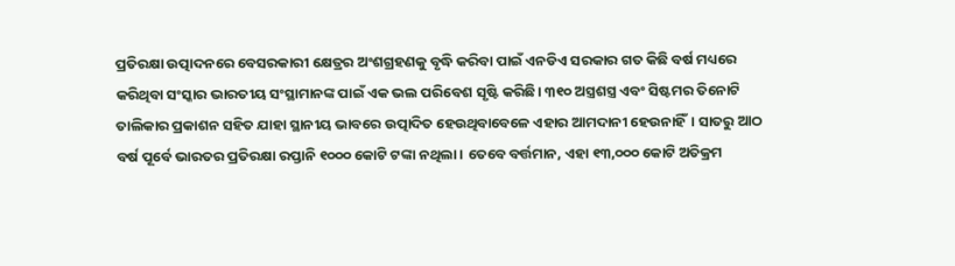ପ୍ରତିରକ୍ଷା ଉତ୍ପାଦନରେ ବେସରକାରୀ କ୍ଷେତ୍ରର ଅଂଶଗ୍ରହଣକୁ ବୃଦ୍ଧି କରିବା ପାଇଁ ଏନଡିଏ ସରକାର ଗତ କିଛି ବର୍ଷ ମଧ୍ୟରେ କରିଥିବା ସଂସ୍କାର ଭାରତୀୟ ସଂସ୍ଥାମାନଙ୍କ ପାଇଁ ଏକ ଭଲ ପରିବେଶ ସୃଷ୍ଟି କରିଛି। ୩୧୦ ଅସ୍ତ୍ରଶସ୍ତ୍ର ଏବଂ ସିଷ୍ଟମର ତିନୋଟି ତାଲିକାର ପ୍ରକାଶନ ସହିତ ଯାହା ସ୍ଥାନୀୟ ଭାବରେ ଉତ୍ପାଦିତ ହେଉଥିବାବେଳେ ଏହାର ଆମଦାନୀ ହେଉନାହିଁ। ସାତରୁ ଆଠ ବର୍ଷ ପୂର୍ବେ ଭାରତର ପ୍ରତିରକ୍ଷା ରପ୍ତାନି ୧୦୦୦ କୋଟି ଟଙ୍କା ନଥିଲା। ତେବେ ବର୍ତ୍ତମାନ, ଏହା ୧୩,୦୦୦ କୋଟି ଅତିକ୍ରମ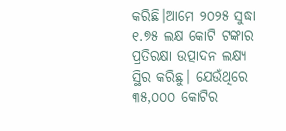କରିଛି।ଆମେ ୨୦୨୫ ସୁଦ୍ଧା ୧.୭୫ ଲକ୍ଷ କୋଟି ଟଙ୍କାର ପ୍ରତିରକ୍ଷା ଉତ୍ପାଦନ ଲକ୍ଷ୍ୟ ସ୍ଥିର କରିଛୁ। ଯେଉଁଥିରେ ୩୫,୦୦୦ କୋଟିର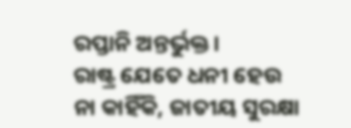ରପ୍ତାନି ଅନ୍ତର୍ଭୁକ୍ତ।
ରାଷ୍ଟ୍ର ଯେତେ ଧନୀ ହେଉ ନା କାହିଁକି, ଜାତୀୟ ସୁରକ୍ଷା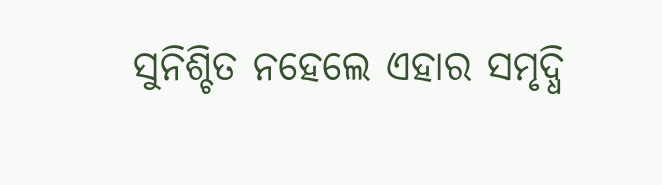ସୁନିଶ୍ଚିତ ନହେଲେ ଏହାର ସମୃଦ୍ଧି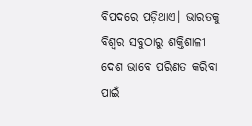ବିପଦରେ ପଡ଼ିଥାଏ। ଭାରତକୁ ବିଶ୍ୱର ସବୁଠାରୁ ଶକ୍ତିଶାଳୀ ଦେଶ ଭାବେ ପରିଣତ କରିବା ପାଇଁ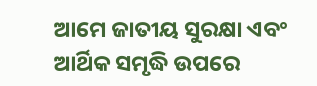ଆମେ ଜାତୀୟ ସୁରକ୍ଷା ଏବଂ ଆର୍ଥିକ ସମୃଦ୍ଧି ଉପରେ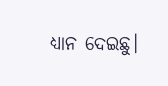ଧ୍ୟାନ ଦେଇଛୁ।